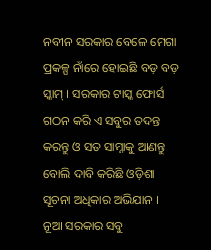ନବୀନ ସରକାର ବେଳେ ମେଗା ପ୍ରକଳ୍ପ ନାଁରେ ହୋଇଛି ବଡ଼ ବଡ଼ ସ୍କାମ୍ । ସରକାର ଟାସ୍କ ଫୋର୍ସ ଗଠନ କରି ଏ ସବୁର ତଦନ୍ତ କରନ୍ତୁ ଓ ସତ ସାମ୍ନାକୁ ଆଣନ୍ତୁ ବୋଲି ଦାବି କରିଛି ଓଡ଼ିଶା ସୂଚନା ଅଧିକାର ଅଭିଯାନ । ନୂଆ ସରକାର ସବୁ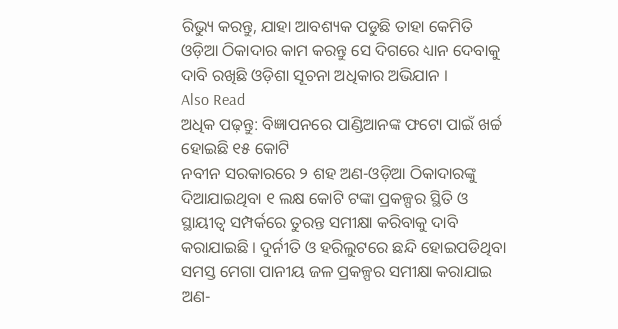ରିଭ୍ୟୁ କରନ୍ତୁ, ଯାହା ଆବଶ୍ୟକ ପଡୁଛି ତାହା କେମିତି ଓଡ଼ିଆ ଠିକାଦାର କାମ କରନ୍ତୁ ସେ ଦିଗରେ ଧ୍ୟାନ ଦେବାକୁ ଦାବି ରଖିଛି ଓଡ଼ିଶା ସୂଚନା ଅଧିକାର ଅଭିଯାନ ।
Also Read
ଅଧିକ ପଢ଼ନ୍ତୁ: ବିଜ୍ଞାପନରେ ପାଣ୍ଡିଆନଙ୍କ ଫଟୋ ପାଇଁ ଖର୍ଚ୍ଚ ହୋଇଛି ୧୫ କୋଟି
ନବୀନ ସରକାରରେ ୨ ଶହ ଅଣ-ଓଡ଼ିଆ ଠିକାଦାରଙ୍କୁ ଦିଆଯାଇଥିବା ୧ ଲକ୍ଷ କୋଟି ଟଙ୍କା ପ୍ରକଳ୍ପର ସ୍ଥିତି ଓ ସ୍ଥାୟୀତ୍ବ ସମ୍ପର୍କରେ ତୁରନ୍ତ ସମୀକ୍ଷା କରିବାକୁ ଦାବି କରାଯାଇଛି । ଦୁର୍ନୀତି ଓ ହରିଲୁଟରେ ଛନ୍ଦି ହୋଇପଡିଥିବା ସମସ୍ତ ମେଗା ପାନୀୟ ଜଳ ପ୍ରକଳ୍ପର ସମୀକ୍ଷା କରାଯାଇ ଅଣ-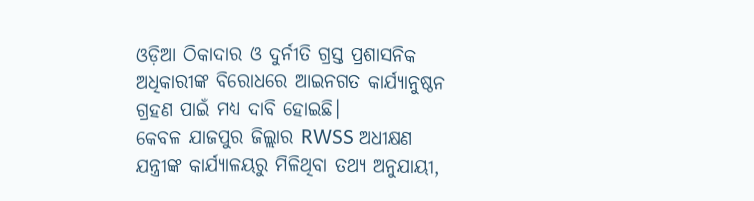ଓଡ଼ିଆ ଠିକାଦାର ଓ ଦୁର୍ନୀତି ଗ୍ରସ୍ତ ପ୍ରଶାସନିକ ଅଧିକାରୀଙ୍କ ବିରୋଧରେ ଆଇନଗତ କାର୍ଯ୍ୟାନୁଷ୍ଠନ ଗ୍ରହଣ ପାଇଁ ମଧ୍ୟ ଦାବି ହୋଇଛି।
କେବଳ ଯାଜପୁର ଜିଲ୍ଲାର RWSS ଅଧୀକ୍ଷଣ ଯନ୍ତ୍ରୀଙ୍କ କାର୍ଯ୍ୟାଳୟରୁ ମିଳିଥିବା ତଥ୍ୟ ଅନୁଯାୟୀ,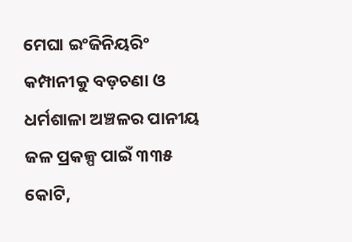ମେଘା ଇଂଜିନିୟରିଂ କମ୍ପାନୀକୁ ବଡ଼ଚଣା ଓ ଧର୍ମଶାଳା ଅଞ୍ଚଳର ପାନୀୟ ଜଳ ପ୍ରକଳ୍ପ ପାଇଁ ୩୩୫ କୋଟି,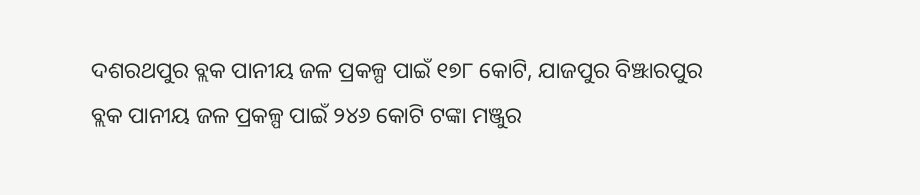ଦଶରଥପୁର ବ୍ଲକ ପାନୀୟ ଜଳ ପ୍ରକଳ୍ପ ପାଇଁ ୧୭୮ କୋଟି, ଯାଜପୁର ବିଞ୍ଝାରପୁର ବ୍ଲକ ପାନୀୟ ଜଳ ପ୍ରକଳ୍ପ ପାଇଁ ୨୪୬ କୋଟି ଟଙ୍କା ମଞ୍ଜୁର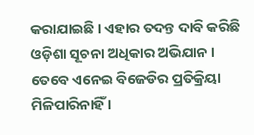କରାଯାଇଛି । ଏହାର ତଦନ୍ତ ଦାବି କରିଛି ଓଡ଼ିଶା ସୂଚନା ଅଧିକାର ଅଭିଯାନ । ତେବେ ଏନେଇ ବିଜେଡିର ପ୍ରତିକ୍ରିୟା ମିଳିପାରିନାହିଁ ।